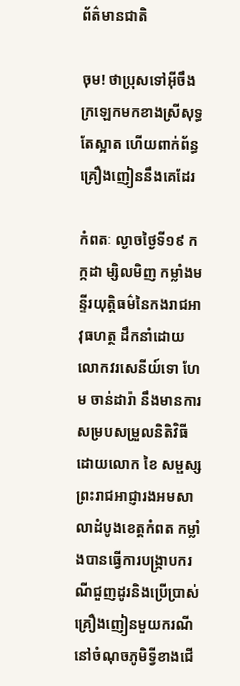ព័ត៌មានជាតិ

ចុម! ថាប្រុសទៅអ៊ីចឹង ក្រឡេកមកខាងស្រីសុទ្ធតែស្អាត ហើយពាក់ព័ន្ធគ្រឿងញៀននឹងគេដែរ

កំពតៈ ល្ងាចថ្ងៃទី១៩ កក្កដា ម្សិលមិញ កម្លាំងមន្ទីរយុត្តិធម៌នៃកងរាជអាវុធហត្ថ ដឹកនាំដោយលោកវរសេនីយ៍ទោ ហែម ចាន់ដារ៉ា នឹងមានការសម្របសម្រួលនិតិវិធីដោយលោក ខៃ សម្ផស្ស ព្រះរាជអាជ្ញារងអមសាលាដំបូងខេត្តកំពត កម្លាំងបានធ្វើការបង្រ្កាបករណីជួញដូរនិងប្រើប្រាស់គ្រឿងញៀនមួយករណី នៅចំណុចភូមិទ្វីខាងជើ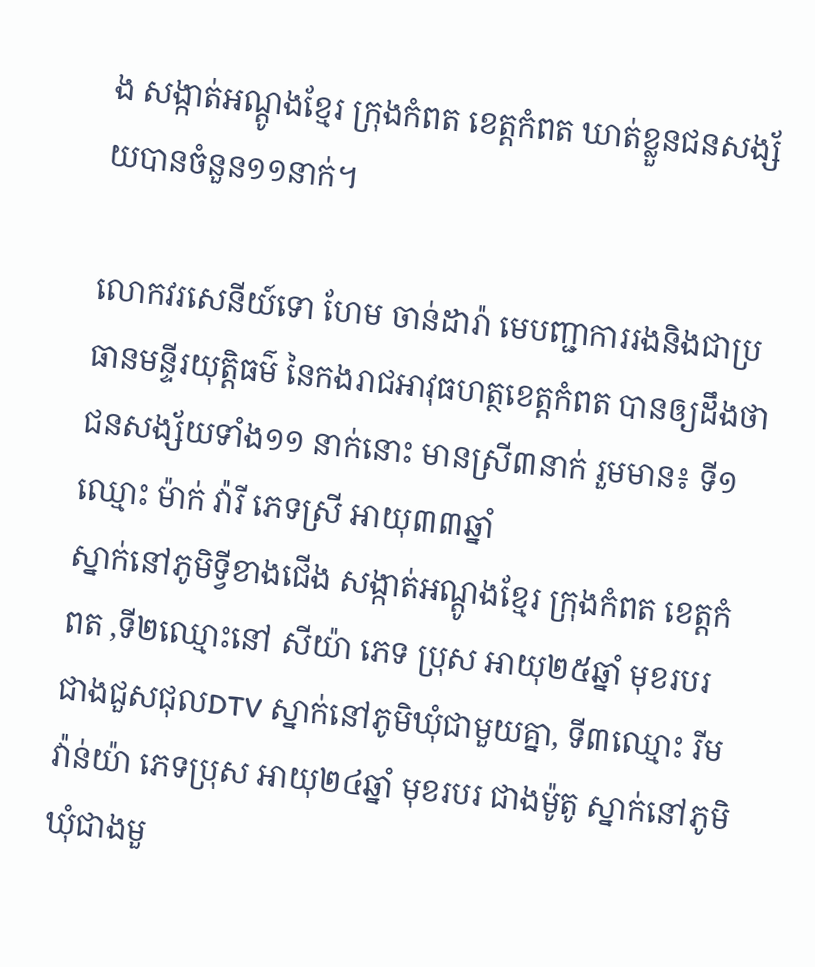ង សង្កាត់អណ្តូងខ្មែរ ក្រុងកំពត ខេត្តកំពត ឃាត់ខ្លួនជនសង្ស័យបានចំនួន១១នាក់។

លោកវរសេនីយ៍ទោ ហែម ចាន់ដារ៉ា មេបញ្ជាការរងនិងជាប្រធានមន្ទីរយុត្តិធម៌ នៃកងរាជអាវុធហត្ថខេត្តកំពត បានឲ្យដឹងថាជនសង្ស័យទាំង១១ នាក់នោះ មានស្រី៣នាក់ រួមមាន៖ ទី១ឈ្មោះ ម៉ាក់ វ៉ារី ភេទស្រី អាយុ៣៣ឆ្នាំ
ស្នាក់នៅភូមិទ្វីខាងជើង សង្កាត់អណ្តូងខ្មែរ ក្រុងកំពត ខេត្តកំពត ,ទី២ឈ្មោះនៅ សីយ៉ា ភេទ ប្រុស អាយុ២៥ឆ្នាំ មុខរបរ ជាងជួសជុលDTV ស្នាក់នៅភូមិឃុំជាមួយគ្នា, ទី៣ឈ្មោះ រីម វ៉ាន់យ៉ា ភេទប្រុស អាយុ២៤ឆ្នាំ មុខរបរ ជាងម៉ូតូ ស្នាក់នៅភូមិឃុំជាងមួ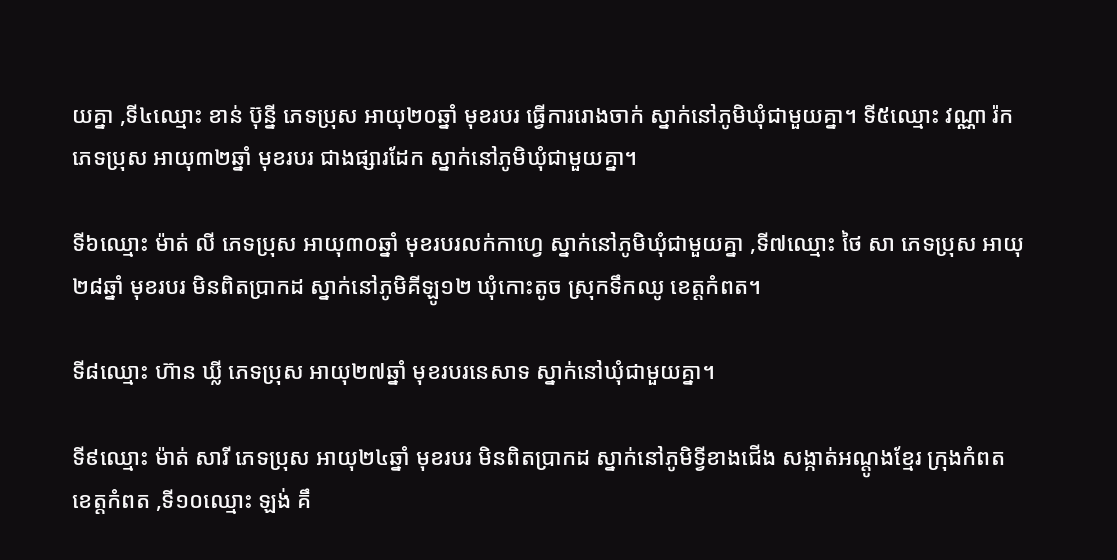យគ្នា ,ទី៤ឈ្មោះ ខាន់ ប៊ុន្នី ភេទប្រុស អាយុ២០ឆ្នាំ មុខរបរ ធ្វើការរោងចាក់ ស្នាក់នៅភូមិឃុំជាមួយគ្នា។ ទី៥ឈ្មោះ វណ្ណា រ៉ក ភេទប្រុស អាយុ៣២ឆ្នាំ មុខរបរ ជាងផ្សារដែក ស្នាក់នៅភូមិឃុំជាមួយគ្នា។

ទី៦ឈ្មោះ ម៉ាត់ លី ភេទប្រុស អាយុ៣០ឆ្នាំ មុខរបរលក់កាហ្វេ ស្នាក់នៅភូមិឃុំជាមួយគ្នា ,ទី៧ឈ្មោះ ថៃ សា ភេទប្រុស អាយុ២៨ឆ្នាំ មុខរបរ មិនពិតប្រាកដ ស្នាក់នៅភូមិគីឡូ១២ ឃុំកោះតូច ស្រុកទឹកឈូ ខេត្តកំពត។

ទី៨ឈ្មោះ ហ៊ាន ឃ្លី ភេទប្រុស អាយុ២៧ឆ្នាំ មុខរបរនេសាទ ស្នាក់នៅឃុំជាមួយគ្នា។

ទី៩ឈ្មោះ ម៉ាត់ សារី ភេទប្រុស អាយុ២៤ឆ្នាំ មុខរបរ មិនពិតប្រាកដ ស្នាក់នៅភូមិទ្វីខាងជើង សង្កាត់អណ្តូងខ្មែរ ក្រុងកំពត ខេត្តកំពត ,ទី១០ឈ្មោះ ឡង់ គឹ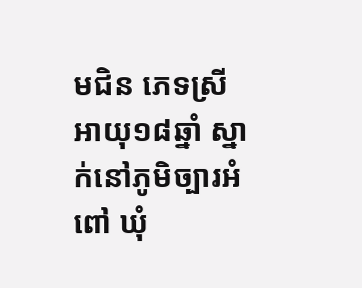មជិន ភេទស្រី អាយុ១៨ឆ្នាំ ស្នាក់នៅភូមិច្បារអំពៅ ឃុំ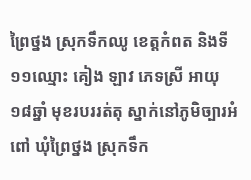ព្រៃថ្នង ស្រុកទឹកឈូ ខេត្តកំពត និងទី១១ឈ្មោះ គៀង ឡាវ ភេទស្រី អាយុ១៨ឆ្នាំ មុខរបររត់តុ ស្នាក់នៅភូមិច្បារអំពៅ ឃុំព្រៃថ្នង ស្រុកទឹក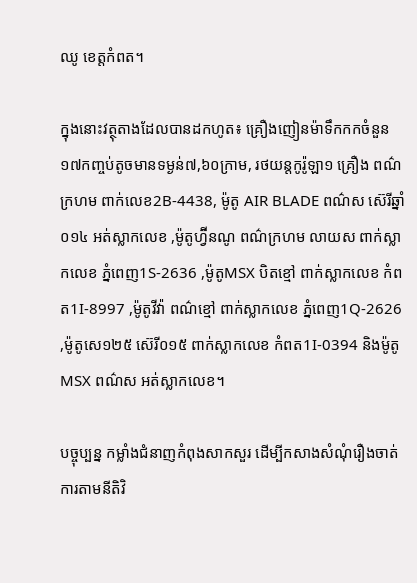ឈូ ខេត្តកំពត។

ក្នុងនោះវត្ថុតាងដែលបានដកហូត៖ គ្រឿងញៀនម៉ាទឹកកកចំនួន១៧កញ្ចប់តូចមានទម្ងន់៧,៦០ក្រាម, រថយន្តកូរ៉ូឡា១ គ្រឿង ពណ៌ក្រហម ពាក់លេខ2B-4438, ម៉ូតូ AIR BLADE ពណ៌ស ស៊េរីឆ្នាំ០១៤ អត់ស្លាកលេខ ,ម៉ូតូហ្វ៊ីនណូ ពណ៌ក្រហម លាយស ពាក់ស្លាកលេខ ភ្នំពេញ1S-2636 ,ម៉ូតូMSX បិតខ្មៅ ពាក់ស្លាកលេខ កំពត1I-8997 ,ម៉ូតូវីវ៉ា ពណ៌ខ្មៅ ពាក់ស្លាកលេខ ភ្នំពេញ1Q-2626 ,ម៉ូតូសេ១២៥ ស៊េរី០១៥ ពាក់ស្លាកលេខ កំពត1I-0394 និងម៉ូតូMSX ពណ៌ស អត់ស្លាកលេខ។

បច្ចុប្បន្ន កម្លាំងជំនាញកំពុងសាកសួរ ដើម្បីកសាងសំណុំរឿងចាត់ការតាមនីតិវិ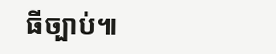ធីច្បាប់៕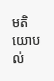មតិយោបល់